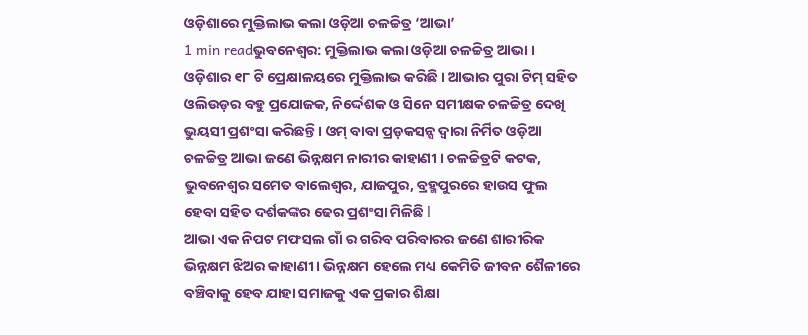ଓଡ଼ିଶାରେ ମୁକ୍ତିଲାଭ କଲା ଓଡ଼ିଆ ଚଳଚ୍ଚିତ୍ର ‘ଆଭା’
1 min readଭୁବନେଶ୍ୱର: ମୁକ୍ତିଲାଭ କଲା ଓଡ଼ିଆ ଚଳଚ୍ଚିତ୍ର ଆଭା । ଓଡ଼ିଶାର ୧୮ ଟି ପ୍ରେକ୍ଷାଳୟରେ ମୁକ୍ତିଲାଭ କରିଛି । ଆଭାର ପୁରା ଟିମ୍ ସହିତ ଓଲିଉଡ଼ର ବହୁ ପ୍ରଯୋଜକ, ନିର୍ଦ୍ଦେଶକ ଓ ସିନେ ସମୀକ୍ଷକ ଚଳଚ୍ଚିତ୍ର ଦେଖି ଭୁୟସୀ ପ୍ରଶଂସା କରିଛନ୍ତି । ଓମ୍ ବାବା ପ୍ରଡ଼କସନ୍ସ ଦ୍ୱାରା ନିର୍ମିତ ଓଡ଼ିଆ ଚଳଚ୍ଚିତ୍ର ଆଭା ଜଣେ ଭିନ୍ନକ୍ଷମ ନାରୀର କାହାଣୀ । ଚଳଚ୍ଚିତ୍ରଟି କଟକ, ଭୁବନେଶ୍ୱର ସମେତ ବାଲେଶ୍ୱର, ଯାଜପୁର, ବ୍ରହ୍ମପୁରରେ ହାଉସ ଫୁଲ ହେବା ସହିତ ଦର୍ଶକଙ୍କର ଢେର ପ୍ରଶଂସା ମିଳିଛି l
ଆଭା ଏକ ନିପଟ ମଫସଲ ଗାଁ ର ଗରିବ ପରିବାରର ଜଣେ ଶାରୀରିକ ଭିନ୍ନକ୍ଷମ ଝିଅର କାହାଣୀ । ଭିନ୍ନକ୍ଷମ ହେଲେ ମଧ୍ୟ କେମିତି ଜୀବନ ଶୈଳୀରେ ବଞ୍ଚିବାକୁ ହେବ ଯାହା ସମାଜକୁ ଏକ ପ୍ରକାର ଶିକ୍ଷା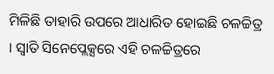ମିଳିଛି ତାହାରି ଉପରେ ଆଧାରିତ ହୋଇଛି ଚଳଚ୍ଚିତ୍ର । ସ୍ଵାତି ସିନେପ୍ଲେକ୍ସରେ ଏହି ଚଳଚ୍ଚିତ୍ରରେ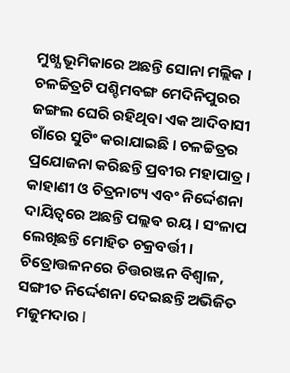ମୁଖ୍ଯ ଭୂମିକାରେ ଅଛନ୍ତି ସୋନା ମଲ୍ଲିକ । ଚଳଚ୍ଚିତ୍ରଟି ପଶ୍ଚିମବଙ୍ଗ ମେଦିନିପୁରର ଜଙ୍ଗଲ ଘେରି ରହିଥିବା ଏକ ଆଦିବାସୀ ଗାଁରେ ସୁଟିଂ କରାଯାଇଛି । ଚଳଚ୍ଚିତ୍ରର ପ୍ରଯୋଜନା କରିଛନ୍ତି ପ୍ରବୀର ମହାପାତ୍ର । କାହାଣୀ ଓ ଚିତ୍ରନାଟ୍ୟ ଏବଂ ନିର୍ଦ୍ଦେଶନା ଦାୟିତ୍ୱରେ ଅଛନ୍ତି ପଲ୍ଲଵ ରୟ । ସଂଳାପ ଲେଖିଛନ୍ତି ମୋହିତ ଚକ୍ରବର୍ତ୍ତୀ । ଚିତ୍ରୋତ୍ତଳନରେ ଚିତ୍ତରଞ୍ଜନ ବିଶ୍ୱାଳ, ସଙ୍ଗୀତ ନିର୍ଦ୍ଦେଶନା ଦେଇଛନ୍ତି ଅଭିଜିତ ମଜୁମଦାର l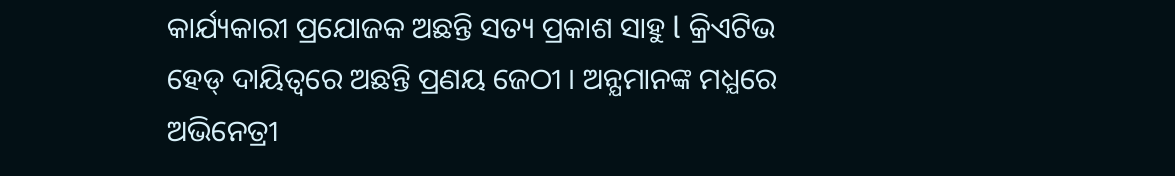କାର୍ଯ୍ୟକାରୀ ପ୍ରଯୋଜକ ଅଛନ୍ତି ସତ୍ୟ ପ୍ରକାଶ ସାହୁ l କ୍ରିଏଟିଭ ହେଡ୍ ଦାୟିତ୍ଵରେ ଅଛନ୍ତି ପ୍ରଣୟ ଜେଠୀ । ଅନ୍ଯମାନଙ୍କ ମଧ୍ଯରେ ଅଭିନେତ୍ରୀ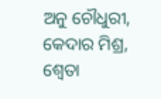ଅନୁ ଚୌଧୁରୀ, କେଦାର ମିଶ୍ର, ଶ୍ଵେତା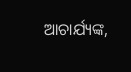ଆଚାର୍ଯ୍ୟଙ୍କ,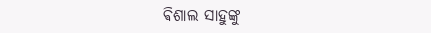ଵିଶାଲ ସାହୁଙ୍କୁ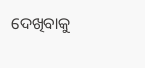ଦେଖିବାକୁ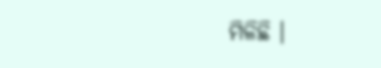ମିଳିଛି ।